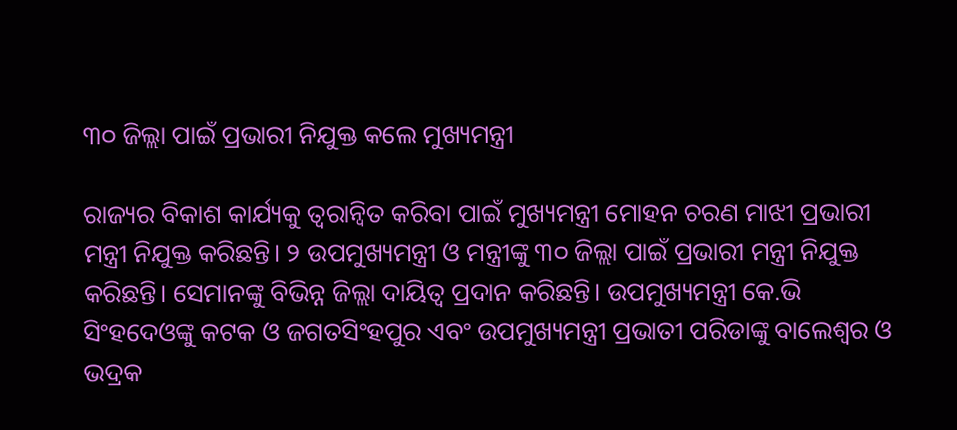୩୦ ଜିଲ୍ଲା ପାଇଁ ପ୍ରଭାରୀ ନିଯୁକ୍ତ କଲେ ମୁଖ୍ୟମନ୍ତ୍ରୀ

ରାଜ୍ୟର ବିକାଶ କାର୍ଯ୍ୟକୁ ତ୍ବରାନ୍ବିତ କରିବା ପାଇଁ ମୁଖ୍ୟମନ୍ତ୍ରୀ ମୋହନ ଚରଣ ମାଝୀ ପ୍ରଭାରୀ ମନ୍ତ୍ରୀ ନିଯୁକ୍ତ କରିଛନ୍ତି। ୨ ଉପମୁଖ୍ୟମନ୍ତ୍ରୀ ଓ ମନ୍ତ୍ରୀଙ୍କୁ ୩୦ ଜିଲ୍ଲା ପାଇଁ ପ୍ରଭାରୀ ମନ୍ତ୍ରୀ ନିଯୁକ୍ତ କରିଛନ୍ତି। ସେମାନଙ୍କୁ ବିଭିନ୍ନ ଜିଲ୍ଲା ଦାୟିତ୍ବ ପ୍ରଦାନ କରିଛନ୍ତି। ଉପମୁଖ୍ୟମନ୍ତ୍ରୀ କେ.ଭି ସିଂହଦେଓଙ୍କୁ କଟକ ଓ ଜଗତସିଂହପୁର ଏବଂ ଉପମୁଖ୍ୟମନ୍ତ୍ରୀ ପ୍ରଭାତୀ ପରିଡାଙ୍କୁ ବାଲେଶ୍ବର ଓ ଭଦ୍ରକ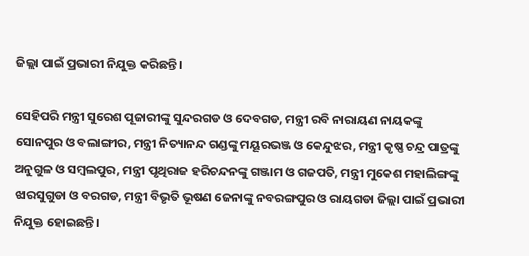ଜିଲ୍ଲା ପାଇଁ ପ୍ରଭାରୀ ନିଯୁକ୍ତ କରିଛନ୍ତି।

ସେହିପରି ମନ୍ତ୍ରୀ ସୁରେଶ ପୂଜାରୀଙ୍କୁ ସୁନ୍ଦରଗଡ ଓ ଦେବଗଡ, ମନ୍ତ୍ରୀ ରବି ନାରାୟଣ ନାୟକଙ୍କୁ ସୋନପୁର ଓ ବଲାଙ୍ଗୀର, ମନ୍ତ୍ରୀ ନିତ୍ୟାନନ୍ଦ ଗଣ୍ଡଙ୍କୁ ମୟୂରଭଞ୍ଜ ଓ କେନ୍ଦୁଝର, ମନ୍ତ୍ରୀ କୃଷ୍ଣ ଚନ୍ଦ୍ର ପାତ୍ରଙ୍କୁ ଅନୁଗୁଳ ଓ ସମ୍ବଲପୁର, ମନ୍ତ୍ରୀ ପୃଥିରାଜ ହରିଚନ୍ଦନଙ୍କୁ ଗଞ୍ଜାମ ଓ ଗଜପତି, ମନ୍ତ୍ରୀ ମୁକେଶ ମହାଲିଙ୍ଗଙ୍କୁ ଝାରସୁଗୁଡା ଓ ବରଗଡ, ମନ୍ତ୍ରୀ ବିଭୃତି ଭୂଷଣ ଜେନାଙ୍କୁ ନବରଙ୍ଗପୁର ଓ ରାୟଗଡା ଜିଲ୍ଲା ପାଇଁ ପ୍ରଭାରୀ ନିଯୁକ୍ତ ହୋଇଛନ୍ତି।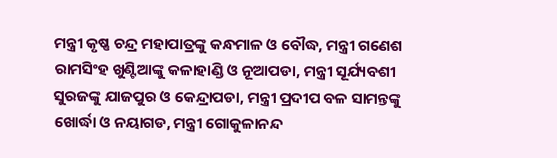ମନ୍ତ୍ରୀ କୃଷ୍ଣ ଚନ୍ଦ୍ର ମହାପାତ୍ରଙ୍କୁ କନ୍ଧମାଳ ଓ ବୌଦ୍ଧ, ମନ୍ତ୍ରୀ ଗଣେଶ ରାମସିଂହ ଖୁଣ୍ଟିଆଙ୍କୁ କଳାହାଣ୍ଡି ଓ ନୂଆପଡା, ମନ୍ତ୍ରୀ ସୂର୍ଯ୍ୟବଶୀ ସୁରଜଙ୍କୁ ଯାଜପୁର ଓ କେନ୍ଦ୍ରାପଡା, ମନ୍ତ୍ରୀ ପ୍ରଦୀପ ବଳ ସାମନ୍ତଙ୍କୁ ଖୋର୍ଦ୍ଧା ଓ ନୟାଗଡ, ମନ୍ତ୍ରୀ ଗୋକୁଳାନନ୍ଦ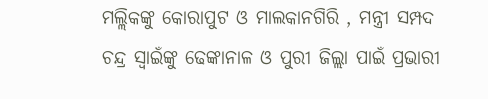ମଲ୍ଲିକଙ୍କୁ କୋରାପୁଟ ଓ ମାଲକାନଗିରି , ମନ୍ତ୍ରୀ ସମ୍ପଦ ଚନ୍ଦ୍ର ସ୍ବାଇଁଙ୍କୁ ଢେଙ୍କାନାଳ ଓ ପୁରୀ ଜିଲ୍ଲା ପାଇଁ ପ୍ରଭାରୀ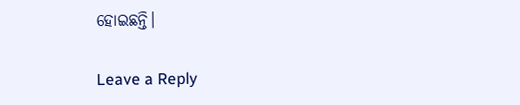ହୋଇଛନ୍ତି।

Leave a Reply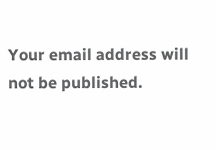Your email address will not be published.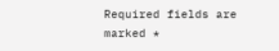Required fields are marked *